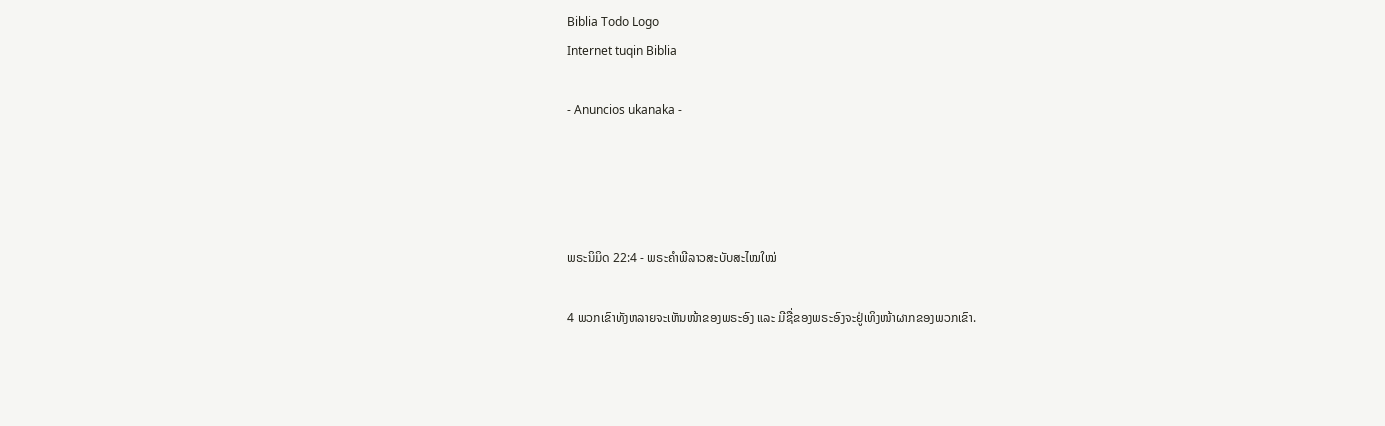Biblia Todo Logo
Internet tuqin Biblia

- Anuncios ukanaka -




ພຣະນິມິດ 22:4 - ພຣະຄຳພີລາວສະບັບສະໄໝໃໝ່

4 ພວກເຂົາທັງຫລາຍຈະເຫັນໜ້າຂອງພຣະອົງ ແລະ ມີຊື່ຂອງພຣະອົງຈະຢູ່ເທິງໜ້າຜາກຂອງພວກເຂົາ.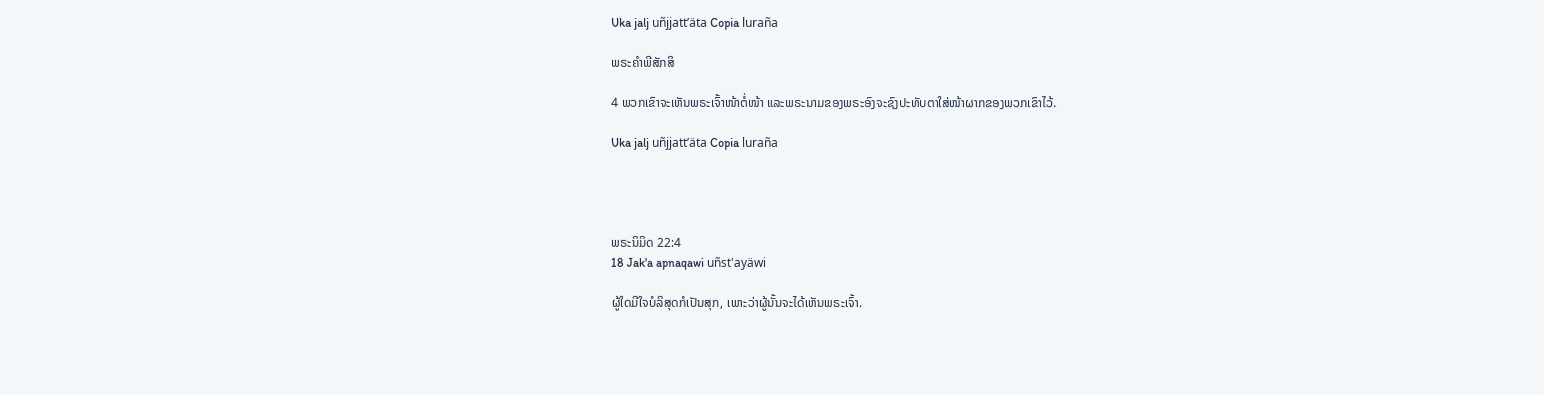Uka jalj uñjjattʼäta Copia luraña

ພຣະຄຳພີສັກສິ

4 ພວກເຂົາຈະເຫັນພຣະເຈົ້າໜ້າຕໍ່ໜ້າ ແລະພຣະນາມຂອງພຣະອົງຈະຊົງປະທັບຕາໃສ່ໜ້າຜາກຂອງພວກເຂົາໄວ້.

Uka jalj uñjjattʼäta Copia luraña




ພຣະນິມິດ 22:4
18 Jak'a apnaqawi uñst'ayäwi

ຜູ້ໃດມີໃຈບໍລິສຸດກໍເປັນສຸກ, ເພາະວ່າຜູ້ນັ້ນຈະໄດ້ເຫັນພຣະເຈົ້າ.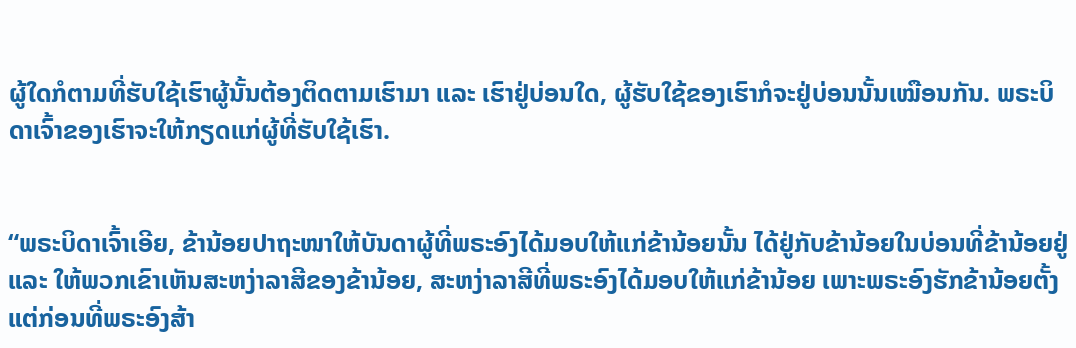ຜູ້ໃດກໍຕາມທີ່ຮັບໃຊ້ເຮົາຜູ້ນັ້ນຕ້ອງຕິດຕາມເຮົາມາ ແລະ ເຮົາຢູ່ບ່ອນໃດ, ຜູ້ຮັບໃຊ້ຂອງເຮົາກໍຈະຢູ່ບ່ອນນັ້ນເໝືອນກັນ. ພຣະບິດາເຈົ້າຂອງເຮົາຈະໃຫ້ກຽດແກ່ຜູ້ທີ່ຮັບໃຊ້ເຮົາ.


“ພຣະບິດາເຈົ້າເອີຍ, ຂ້ານ້ອຍປາຖະໜາໃຫ້ບັນດາຜູ້ທີ່ພຣະອົງໄດ້ມອບໃຫ້ແກ່ຂ້ານ້ອຍນັ້ນ ໄດ້ຢູ່ກັບຂ້ານ້ອຍໃນບ່ອນທີ່ຂ້ານ້ອຍຢູ່ ແລະ ໃຫ້ພວກເຂົາເຫັນສະຫງ່າລາສີຂອງຂ້ານ້ອຍ, ສະຫງ່າລາສີທີ່ພຣະອົງໄດ້ມອບໃຫ້ແກ່ຂ້ານ້ອຍ ເພາະພຣະອົງຮັກຂ້ານ້ອຍຕັ້ງແຕ່ກ່ອນທີ່ພຣະອົງສ້າ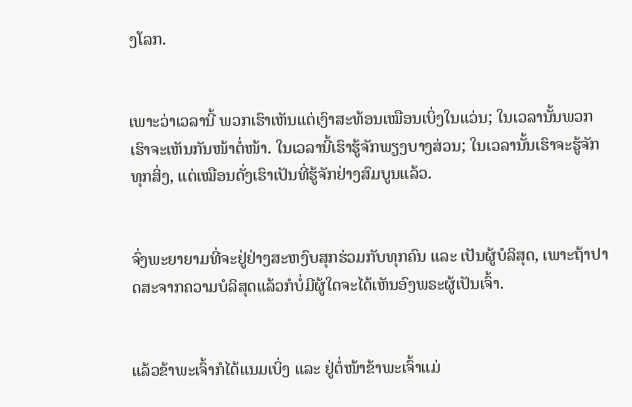ງໂລກ.


ເພາະວ່າເວລານີ້ ພວກເຮົາເຫັນແຕ່ເງົາສະທ້ອນເໝືອນເບິ່ງໃນແວ່ນ; ໃນເວລານັ້ນພວກເຮົາຈະເຫັນກັນໜ້າຕໍ່ໜ້າ. ໃນເວລານີ້ເຮົາຮູ້ຈັກພຽງບາງສ່ວນ; ໃນເວລານັ້ນເຮົາຈະຮູ້ຈັກທຸກສິ່ງ, ແຕ່ເໝືອນດັ່ງເຮົາເປັນທີ່ຮູ້ຈັກຢ່າງສົມບູນແລ້ວ.


ຈົ່ງພະຍາຍາມທີ່ຈະຢູ່ຢ່າງສະຫງົບສຸກຮ່ວມກັບທຸກຄົນ ແລະ ເປັນຜູ້ບໍລິສຸດ, ເພາະຖ້າປາດສະຈາກຄວາມບໍລິສຸດແລ້ວກໍບໍ່ມີຜູ້ໃດຈະໄດ້ເຫັນອົງພຣະຜູ້ເປັນເຈົ້າ.


ແລ້ວຂ້າພະເຈົ້າກໍໄດ້ແນມເບິ່ງ ແລະ ຢູ່ຕໍ່ໜ້າຂ້າພະເຈົ້າແມ່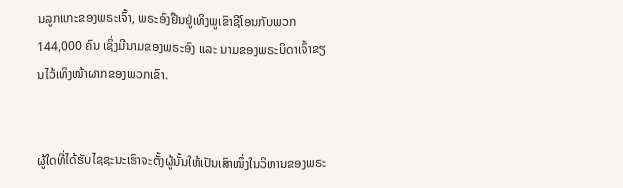ນລູກແກະຂອງພຣະເຈົ້າ, ພຣະອົງຢືນຢູ່ເທິງພູເຂົາຊີໂອນກັບພວກ 144,000 ຄົນ ເຊິ່ງມີນາມຂອງພຣະອົງ ແລະ ນາມຂອງພຣະບິດາເຈົ້າຂຽນໄວ້ເທິງໜ້າຜາກຂອງພວກເຂົາ.


ຜູ້ໃດທີ່ໄດ້ຮັບໄຊຊະນະເຮົາຈະຕັ້ງຜູ້ນັ້ນໃຫ້ເປັນເສົາໜຶ່ງໃນວິຫານຂອງພຣະ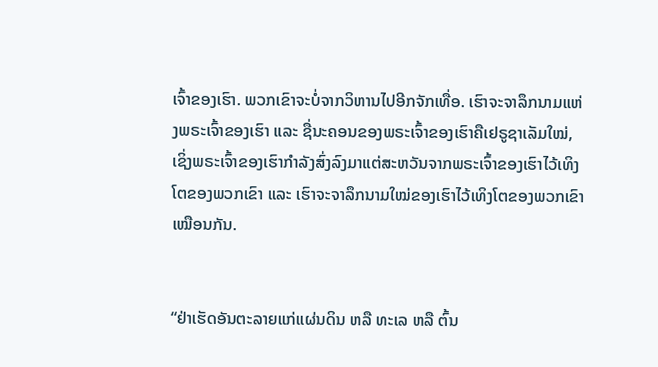ເຈົ້າຂອງເຮົາ. ພວກເຂົາຈະບໍ່ຈາກວິຫານໄປອີກຈັກເທື່ອ. ເຮົາຈະຈາລຶກນາມແຫ່ງພຣະເຈົ້າຂອງເຮົາ ແລະ ຊື່ນະຄອນຂອງພຣະເຈົ້າຂອງເຮົາຄືເຢຣູຊາເລັມໃໝ່, ເຊິ່ງພຣະເຈົ້າຂອງເຮົາກຳລັງສົ່ງລົງມາແຕ່ສະຫວັນຈາກພຣະເຈົ້າຂອງເຮົາໄວ້ເທິງໂຕຂອງພວກເຂົາ ແລະ ເຮົາຈະຈາລຶກນາມໃໝ່ຂອງເຮົາໄວ້ເທິງໂຕຂອງພວກເຂົາເໝືອນກັນ.


“ຢ່າເຮັດອັນຕະລາຍແກ່ແຜ່ນດິນ ຫລື ທະເລ ຫລື ຕົ້ນ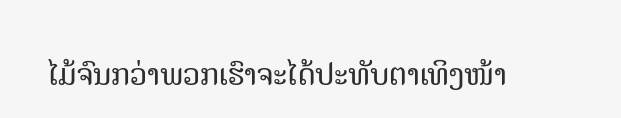ໄມ້ຈົນກວ່າພວກເຮົາຈະໄດ້ປະທັບຕາເທິງໜ້າ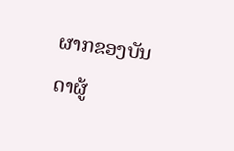ຜາກຂອງບັນດາຜູ້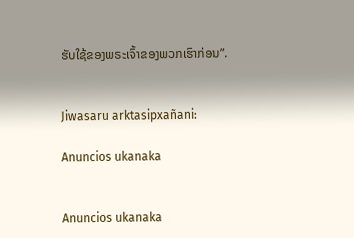ຮັບໃຊ້ຂອງພຣະເຈົ້າຂອງພວກເຮົາກ່ອນ”.


Jiwasaru arktasipxañani:

Anuncios ukanaka


Anuncios ukanaka